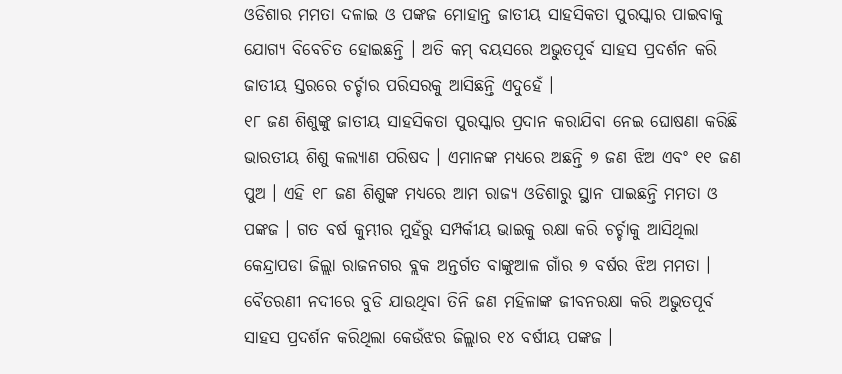ଓଡିଶାର ମମତା ଦଳାଇ ଓ ପଙ୍କଜ ମୋହାନ୍ତ ଜାତୀୟ ସାହସିକତା ପୁରସ୍କାର ପାଇବାକୁ ଯୋଗ୍ୟ ବିବେଚିତ ହୋଇଛନ୍ତି । ଅତି କମ୍ ବୟସରେ ଅଭୁତପୂର୍ବ ସାହସ ପ୍ରଦର୍ଶନ କରି ଜାତୀୟ ସ୍ତରରେ ଚର୍ଚ୍ଚାର ପରିସରକୁ ଆସିଛନ୍ତି ଏଦୁହେଁ ।
୧୮ ଜଣ ଶିଶୁଙ୍କୁ ଜାତୀୟ ସାହସିକତା ପୁରସ୍କାର ପ୍ରଦାନ କରାଯିବା ନେଇ ଘୋଷଣା କରିଛି ଭାରତୀୟ ଶିଶୁ କଲ୍ୟାଣ ପରିଷଦ । ଏମାନଙ୍କ ମଧ୍ୟରେ ଅଛନ୍ତି ୭ ଜଣ ଝିଅ ଏବଂ ୧୧ ଜଣ ପୁଅ । ଏହି ୧୮ ଜଣ ଶିଶୁଙ୍କ ମଧ୍ୟରେ ଆମ ରାଜ୍ୟ ଓଡିଶାରୁ ସ୍ଥାନ ପାଇଛନ୍ତି ମମତା ଓ ପଙ୍କଜ । ଗତ ବର୍ଷ କୁମ୍ଭୀର ମୁହଁରୁ ସମ୍ପର୍କୀୟ ଭାଇକୁ ରକ୍ଷା କରି ଚର୍ଚ୍ଚାକୁ ଆସିଥିଲା କେନ୍ଦ୍ରାପଡା ଜିଲ୍ଲା ରାଜନଗର ବ୍ଲକ ଅନ୍ତର୍ଗତ ବାଙ୍କୁଆଳ ଗାଁର ୭ ବର୍ଷର ଝିଅ ମମତା । ବୈତରଣୀ ନଦୀରେ ବୁଡି ଯାଉଥିବା ତିନି ଜଣ ମହିଳାଙ୍କ ଜୀବନରକ୍ଷା କରି ଅଭୁତପୂର୍ବ ସାହସ ପ୍ରଦର୍ଶନ କରିଥିଲା କେଉଁଝର ଜିଲ୍ଲାର ୧୪ ବର୍ଷୀୟ ପଙ୍କଜ ।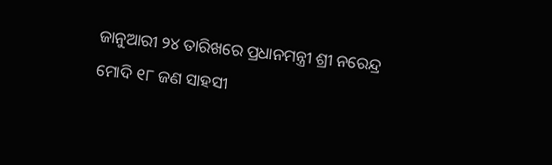ଜାନୁଆରୀ ୨୪ ତାରିଖରେ ପ୍ରଧାନମନ୍ତ୍ରୀ ଶ୍ରୀ ନରେନ୍ଦ୍ର ମୋଦି ୧୮ ଜଣ ସାହସୀ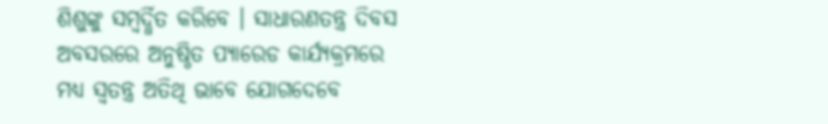ଶିଶୁଙ୍କୁ ସମ୍ବର୍ଦ୍ଧିତ କରିବେ । ସାଧାରଣତନ୍ତ୍ର ଦିବସ ଅବସରରେ ଅନୁଷ୍ଠିତ ପ୍ୟାରେଡ କାର୍ଯ୍ୟକ୍ରମରେ ମଧ୍ୟ ସ୍ୱତନ୍ତ୍ର ଅତିଥି ଭାବେ ଯୋଗଦେବେ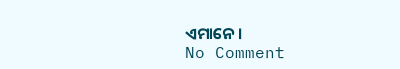ଏମାନେ ।
No Comment